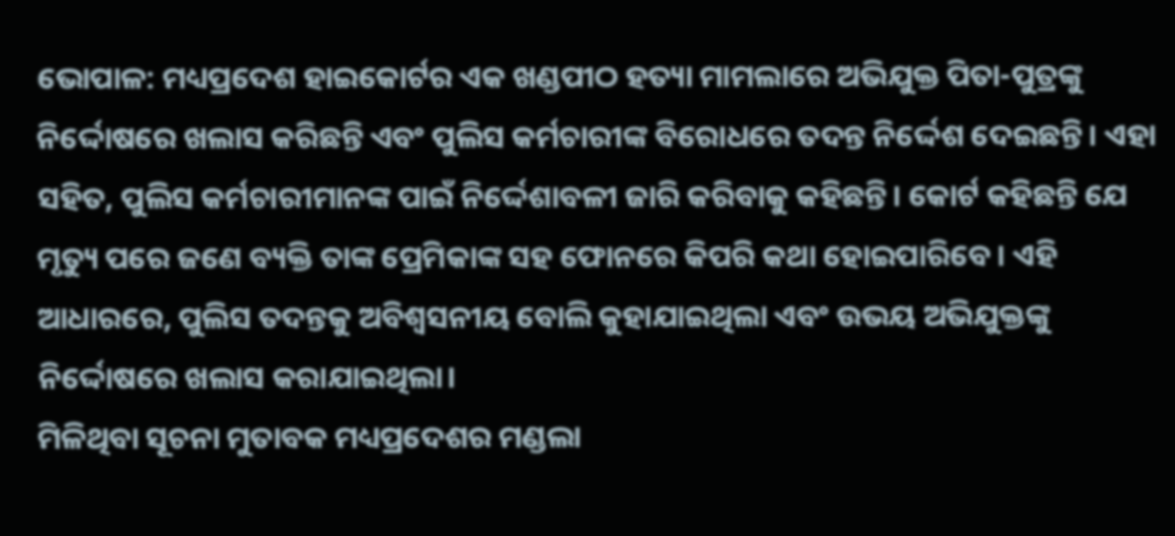ଭୋପାଳ: ମଧ୍ୟପ୍ରଦେଶ ହାଇକୋର୍ଟର ଏକ ଖଣ୍ଡପୀଠ ହତ୍ୟା ମାମଲାରେ ଅଭିଯୁକ୍ତ ପିତା-ପୁତ୍ରଙ୍କୁ ନିର୍ଦ୍ଦୋଷରେ ଖଲାସ କରିଛନ୍ତି ଏବଂ ପୁଲିସ କର୍ମଚାରୀଙ୍କ ବିରୋଧରେ ତଦନ୍ତ ନିର୍ଦ୍ଦେଶ ଦେଇଛନ୍ତି। ଏହା ସହିତ, ପୁଲିସ କର୍ମଚାରୀମାନଙ୍କ ପାଇଁ ନିର୍ଦ୍ଦେଶାବଳୀ ଜାରି କରିବାକୁ କହିଛନ୍ତି। କୋର୍ଟ କହିଛନ୍ତି ଯେ ମୃତ୍ୟୁ ପରେ ଜଣେ ବ୍ୟକ୍ତି ତାଙ୍କ ପ୍ରେମିକାଙ୍କ ସହ ଫୋନରେ କିପରି କଥା ହୋଇପାରିବେ। ଏହି ଆଧାରରେ, ପୁଲିସ ତଦନ୍ତକୁ ଅବିଶ୍ୱସନୀୟ ବୋଲି କୁହାଯାଇଥିଲା ଏବଂ ଉଭୟ ଅଭିଯୁକ୍ତଙ୍କୁ ନିର୍ଦ୍ଦୋଷରେ ଖଲାସ କରାଯାଇଥିଲା।
ମିଳିଥିବା ସୂଚନା ମୁତାବକ ମଧ୍ୟପ୍ରଦେଶର ମଣ୍ଡଲା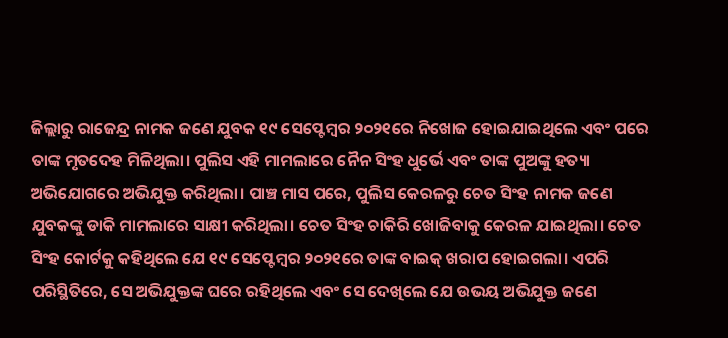ଜିଲ୍ଲାରୁ ରାଜେନ୍ଦ୍ର ନାମକ ଜଣେ ଯୁବକ ୧୯ ସେପ୍ଟେମ୍ବର ୨୦୨୧ରେ ନିଖୋଜ ହୋଇଯାଇଥିଲେ ଏବଂ ପରେ ତାଙ୍କ ମୃତଦେହ ମିଳିଥିଲା। ପୁଲିସ ଏହି ମାମଲାରେ ନୈନ ସିଂହ ଧୁର୍ଭେ ଏବଂ ତାଙ୍କ ପୁଅଙ୍କୁ ହତ୍ୟା ଅଭିଯୋଗରେ ଅଭିଯୁକ୍ତ କରିଥିଲା। ପାଞ୍ଚ ମାସ ପରେ, ପୁଲିସ କେରଳରୁ ଚେତ ସିଂହ ନାମକ ଜଣେ ଯୁବକଙ୍କୁ ଡାକି ମାମଲାରେ ସାକ୍ଷୀ କରିଥିଲା। ଚେତ ସିଂହ ଚାକିରି ଖୋଜିବାକୁ କେରଳ ଯାଇଥିଲା। ଚେତ ସିଂହ କୋର୍ଟକୁ କହିଥିଲେ ଯେ ୧୯ ସେପ୍ଟେମ୍ବର ୨୦୨୧ରେ ତାଙ୍କ ବାଇକ୍ ଖରାପ ହୋଇଗଲା। ଏପରି ପରିସ୍ଥିତିରେ, ସେ ଅଭିଯୁକ୍ତଙ୍କ ଘରେ ରହିଥିଲେ ଏବଂ ସେ ଦେଖିଲେ ଯେ ଉଭୟ ଅଭିଯୁକ୍ତ ଜଣେ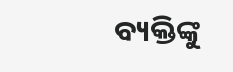ବ୍ୟକ୍ତିଙ୍କୁ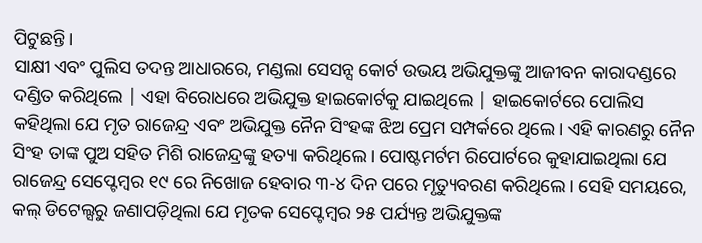ପିଟୁଛନ୍ତି।
ସାକ୍ଷୀ ଏବଂ ପୁଲିସ ତଦନ୍ତ ଆଧାରରେ, ମଣ୍ଡଲା ସେସନ୍ସ କୋର୍ଟ ଉଭୟ ଅଭିଯୁକ୍ତଙ୍କୁ ଆଜୀବନ କାରାଦଣ୍ଡରେ ଦଣ୍ଡିତ କରିଥିଲେ | ଏହା ବିରୋଧରେ ଅଭିଯୁକ୍ତ ହାଇକୋର୍ଟକୁ ଯାଇଥିଲେ | ହାଇକୋର୍ଟରେ ପୋଲିସ କହିଥିଲା ଯେ ମୃତ ରାଜେନ୍ଦ୍ର ଏବଂ ଅଭିଯୁକ୍ତ ନୈନ ସିଂହଙ୍କ ଝିଅ ପ୍ରେମ ସମ୍ପର୍କରେ ଥିଲେ। ଏହି କାରଣରୁ ନୈନ ସିଂହ ତାଙ୍କ ପୁଅ ସହିତ ମିଶି ରାଜେନ୍ଦ୍ରଙ୍କୁ ହତ୍ୟା କରିଥିଲେ। ପୋଷ୍ଟମର୍ଟମ ରିପୋର୍ଟରେ କୁହାଯାଇଥିଲା ଯେ ରାଜେନ୍ଦ୍ର ସେପ୍ଟେମ୍ବର ୧୯ ରେ ନିଖୋଜ ହେବାର ୩-୪ ଦିନ ପରେ ମୃତ୍ୟୁବରଣ କରିଥିଲେ। ସେହି ସମୟରେ, କଲ୍ ଡିଟେଲ୍ସରୁ ଜଣାପଡ଼ିଥିଲା ଯେ ମୃତକ ସେପ୍ଟେମ୍ବର ୨୫ ପର୍ଯ୍ୟନ୍ତ ଅଭିଯୁକ୍ତଙ୍କ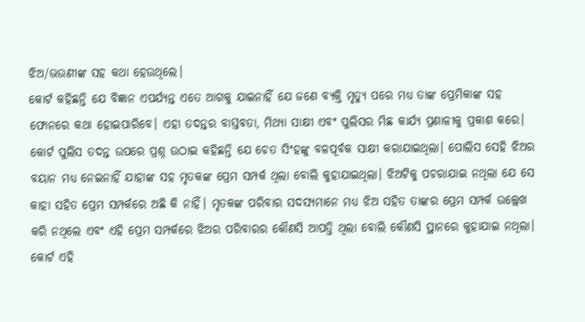ଝିଅ/ଭଉଣୀଙ୍କ ସହ କଥା ହେଉଥିଲେ।
କୋର୍ଟ କହିଛନ୍ତି ଯେ ବିଜ୍ଞାନ ଏପର୍ଯ୍ୟନ୍ତ ଏତେ ଆଗକୁ ଯାଇନାହିଁ ଯେ ଜଣେ ବ୍ୟକ୍ତି ମୃତ୍ୟୁ ପରେ ମଧ୍ୟ ତାଙ୍କ ପ୍ରେମିକାଙ୍କ ସହ ଫୋନରେ କଥା ହୋଇପାରିବେ। ଏହା ତଦନ୍ତର ବାସ୍ତବତା, ମିଥ୍ୟା ସାକ୍ଷୀ ଏବଂ ପୁଲିସର ମିଛ କାର୍ଯ୍ୟ ପ୍ରଣାଳୀକୁ ପ୍ରକାଶ କରେ। କୋର୍ଟ ପୁଲିସ ତଦନ୍ତ ଉପରେ ପ୍ରଶ୍ନ ଉଠାଇ କହିଛନ୍ତି ଯେ ଚେତ ସିଂହଙ୍କୁ ବଳପୂର୍ବକ ସାକ୍ଷୀ କରାଯାଇଥିଲା। ପୋଲିସ ସେହି ଝିଅର ବୟାନ ମଧ୍ୟ ନେଇନାହିଁ ଯାହାଙ୍କ ସହ ମୃତକଙ୍କ ପ୍ରେମ ସମ୍ପର୍କ ଥିଲା ବୋଲି କୁହାଯାଇଥିଲା। ଝିଅଟିକୁ ପଚରାଯାଇ ନଥିଲା ଯେ ସେ କାହା ସହିତ ପ୍ରେମ ସମ୍ପର୍କରେ ଅଛି କି ନାହିଁ। ମୃତକଙ୍କ ପରିବାର ସଦସ୍ୟମାନେ ମଧ୍ୟ ଝିଅ ସହିତ ତାଙ୍କର ପ୍ରେମ ସମ୍ପର୍କ ଉଲ୍ଲେଖ କରି ନଥିଲେ ଏବଂ ଏହି ପ୍ରେମ ସମ୍ପର୍କରେ ଝିଅର ପରିବାରର କୌଣସି ଆପତ୍ତି ଥିଲା ବୋଲି କୌଣସି ସ୍ଥାନରେ କୁହାଯାଇ ନଥିଲା।
କୋର୍ଟ ଏହି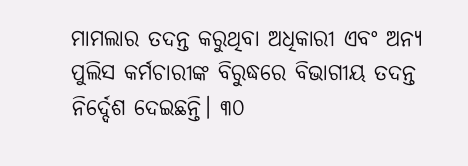ମାମଲାର ତଦନ୍ତ କରୁଥିବା ଅଧିକାରୀ ଏବଂ ଅନ୍ୟ ପୁଲିସ କର୍ମଚାରୀଙ୍କ ବିରୁଦ୍ଧରେ ବିଭାଗୀୟ ତଦନ୍ତ ନିର୍ଦ୍ଦେଶ ଦେଇଛନ୍ତି। ୩୦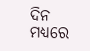ଦିନ ମଧ୍ୟରେ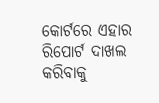କୋର୍ଟରେ ଏହାର ରିପୋର୍ଟ ଦାଖଲ କରିବାକୁ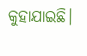କୁହାଯାଇଛି।